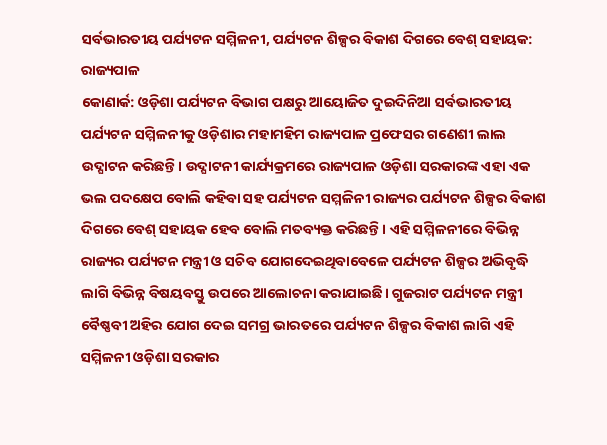ସର୍ବଭାରତୀୟ ପର୍ଯ୍ୟଟନ ସମ୍ମିଳନୀ, ପର୍ଯ୍ୟଟନ ଶିଳ୍ପର ବିକାଶ ଦିଗରେ ବେଶ୍ ସହାୟକ: ରାଜ୍ୟପାଳ
କୋଣାର୍କ: ଓଡ଼ିଶା ପର୍ଯ୍ୟଟନ ବିଭାଗ ପକ୍ଷରୁ ଆୟୋଜିତ ଦୁଇଦିନିଆ ସର୍ବଭାରତୀୟ ପର୍ଯ୍ୟଟନ ସମ୍ମିଳନୀକୁ ଓଡ଼ିଶାର ମହାମହିମ ରାଜ୍ୟପାଳ ପ୍ରଫେସର ଗଣେଶୀ ଲାଲ ଉଦ୍ଘାଟନ କରିଛନ୍ତି। ଉଦ୍ଘାଟନୀ କାର୍ଯ୍ୟକ୍ରମରେ ରାଜ୍ୟପାଳ ଓଡ଼ିଶା ସରକାରଙ୍କ ଏହା ଏକ ଭଲ ପଦକ୍ଷେପ ବୋଲି କହିବା ସହ ପର୍ଯ୍ୟଟନ ସମ୍ମଳିନୀ ରାଜ୍ୟର ପର୍ଯ୍ୟଟନ ଶିଳ୍ପର ବିକାଶ ଦିଗରେ ବେଶ୍ ସହାୟକ ହେବ ବୋଲି ମତବ୍ୟକ୍ତ କରିଛନ୍ତି। ଏହି ସମ୍ମିଳନୀରେ ବିଭିନ୍ନ ରାଜ୍ୟର ପର୍ଯ୍ୟଟନ ମନ୍ତ୍ରୀ ଓ ସଚିବ ଯୋଗଦେଇଥିବାବେଳେ ପର୍ଯ୍ୟଟନ ଶିଳ୍ପର ଅଭିବୃଦ୍ଧି ଲାଗି ବିଭିନ୍ନ ବିଷୟବସ୍ତୁ ଉପରେ ଆଲୋଚନା କରାଯାଇଛି। ଗୁଜରାଟ ପର୍ଯ୍ୟଟନ ମନ୍ତ୍ରୀ ବୈଷ୍ଣବୀ ଅହିର ଯୋଗ ଦେଇ ସମଗ୍ର ଭାରତରେ ପର୍ଯ୍ୟଟନ ଶିଳ୍ପର ବିକାଶ ଲାଗି ଏହି ସମ୍ମିଳନୀ ଓଡ଼ିଶା ସରକାର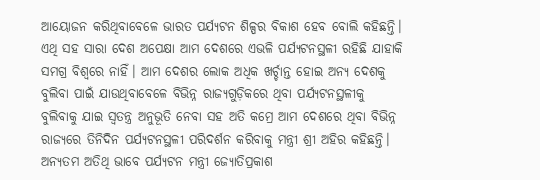ଆୟୋଜନ କରିଥିବାବେଳେ ଭାରତ ପର୍ଯ୍ୟଟନ ଶିଳ୍ପର ବିକାଶ ହେବ ବୋଲି କହିଛନ୍ତି। ଏଥି ସହ ସାରା ଦେଶ ଅପେକ୍ଷା ଆମ ଦେଶରେ ଏଭଳି ପର୍ଯ୍ୟଟନସ୍ଥଳୀ ରହିଛି ଯାହାକି ସମଗ୍ର ବିଶ୍ୱରେ ନାହିଁ। ଆମ ଦେଶର ଲୋକ ଅଧିକ ଖର୍ଚ୍ଚାନ୍ତ ହୋଇ ଅନ୍ୟ ଦେଶକୁ ବୁଲିବା ପାଇଁ ଯାଉଥିବାବେଳେ ବିଭିନ୍ନ ରାଜ୍ୟଗୁଡ଼ିକରେ ଥିବା ପର୍ଯ୍ୟଟନସ୍ଥଳୀକୁ ବୁଲିବାକୁ ଯାଇ ସ୍ୱତନ୍ତ୍ର ଅନୁଭୂତି ନେବା ସହ ଅତି କମ୍ରେ ଆମ ଦେଶରେ ଥିବା ବିଭିନ୍ନ ରାଜ୍ୟରେ ତିନିଦିନ ପର୍ଯ୍ୟଟନସ୍ଥଳୀ ପରିଦର୍ଶନ କରିବାକୁ ମନ୍ତ୍ରୀ ଶ୍ରୀ ଅହିର କହିଛନ୍ତି।
ଅନ୍ୟତମ ଅତିଥି ଭାବେ ପର୍ଯ୍ୟଟନ ମନ୍ତ୍ରୀ ଜ୍ୟୋତିପ୍ରକାଶ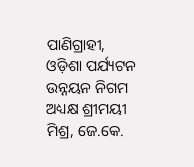ପାଣିଗ୍ରାହୀ, ଓଡ଼ିଶା ପର୍ଯ୍ୟଟନ ଉନ୍ନୟନ ନିଗମ ଅଧ୍ୟକ୍ଷ ଶ୍ରୀମୟୀ ମିଶ୍ର, ଜେ.କେ.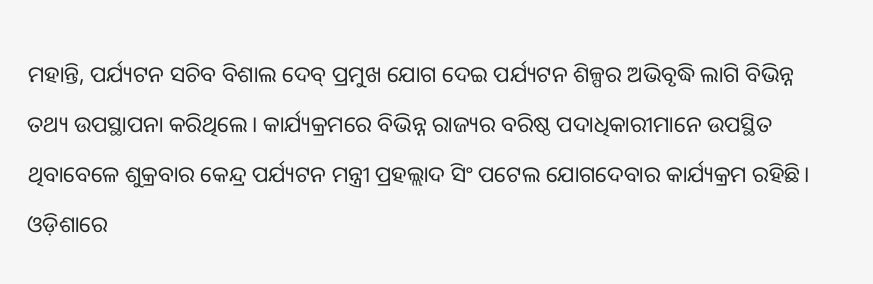ମହାନ୍ତି, ପର୍ଯ୍ୟଟନ ସଚିବ ବିଶାଲ ଦେବ୍ ପ୍ରମୁଖ ଯୋଗ ଦେଇ ପର୍ଯ୍ୟଟନ ଶିଳ୍ପର ଅଭିବୃଦ୍ଧି ଲାଗି ବିଭିନ୍ନ ତଥ୍ୟ ଉପସ୍ଥାପନା କରିଥିଲେ। କାର୍ଯ୍ୟକ୍ରମରେ ବିଭିନ୍ନ ରାଜ୍ୟର ବରିଷ୍ଠ ପଦାଧିକାରୀମାନେ ଉପସ୍ଥିତ ଥିବାବେଳେ ଶୁକ୍ରବାର କେନ୍ଦ୍ର ପର୍ଯ୍ୟଟନ ମନ୍ତ୍ରୀ ପ୍ରହଲ୍ଲାଦ ସିଂ ପଟେଲ ଯୋଗଦେବାର କାର୍ଯ୍ୟକ୍ରମ ରହିଛି। ଓଡ଼ିଶାରେ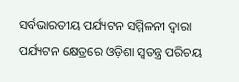ସର୍ବଭାରତୀୟ ପର୍ଯ୍ୟଟନ ସମ୍ମିଳନୀ ଦ୍ୱାରା ପର୍ଯ୍ୟଟନ କ୍ଷେତ୍ରରେ ଓଡ଼ିଶା ସ୍ୱତନ୍ତ୍ର ପରିଚୟ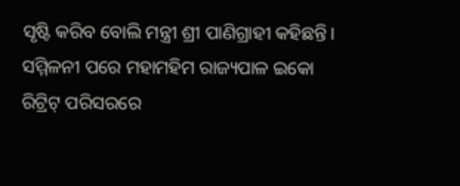ସୃଷ୍ଟି କରିବ ବୋଲି ମନ୍ତ୍ରୀ ଶ୍ରୀ ପାଣିଗ୍ରାହୀ କହିଛନ୍ତି। ସମ୍ମିଳନୀ ପରେ ମହାମହିମ ରାଜ୍ୟପାଳ ଇକୋ ରିଟ୍ରିଟ୍ ପରିସରରେ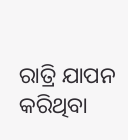ରାତ୍ରି ଯାପନ କରିଥିବା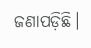ଜଣାପଡ଼ିଛି।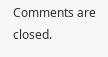Comments are closed.